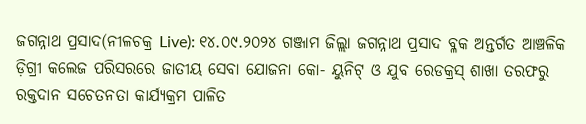ଜଗନ୍ନାଥ ପ୍ରସାଦ(ନୀଳଚକ୍ର Live): ୧୪.୦୯.୨୦୨୪ ଗଞ୍ଜାମ ଜିଲ୍ଲା ଜଗନ୍ନାଥ ପ୍ରସାଦ ବ୍ଳକ ଅନ୍ତର୍ଗତ ଆଞ୍ଚଳିକ ଡ଼ିଗ୍ରୀ କଲେଜ ପରିସରରେ ଜାତୀୟ ସେବା ଯୋଜନା କୋ- ୟୁନିଟ୍ ଓ ଯୁବ ରେଡକ୍ରସ୍ ଶାଖା ତରଫରୁ ରକ୍ତଦାନ ସଚେତନତା କାର୍ଯ୍ୟକ୍ରମ ପାଳିତ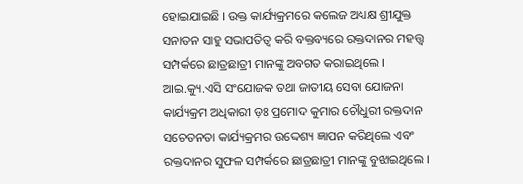ହୋଇଯାଇଛି । ଉକ୍ତ କାର୍ଯ୍ୟକ୍ରମରେ କଲେଜ ଅଧ୍ୟକ୍ଷ ଶ୍ରୀଯୁକ୍ତ ସନାତନ ସାହୁ ସଭାପତିତ୍ବ କରି ବକ୍ତବ୍ୟରେ ରକ୍ତଦାନର ମହତ୍ତ୍ଵ ସମ୍ପର୍କରେ ଛାତ୍ରଛାତ୍ରୀ ମାନଙ୍କୁ ଅବଗତ କରାଇଥିଲେ । ଆଇ.କ୍ୟୁ.ଏସି ସଂଯୋଜକ ତଥା ଜାତୀୟ ସେବା ଯୋଜନା କାର୍ଯ୍ୟକ୍ରମ ଅଧିକାରୀ ଡ଼ଃ ପ୍ରମୋଦ କୁମାର ଚୌଧୁରୀ ରକ୍ତଦାନ ସଚେତନତା କାର୍ଯ୍ୟକ୍ରମର ଉଦ୍ଦେଶ୍ୟ ଜ୍ଞାପନ କରିଥିଲେ ଏବଂ ରକ୍ତଦାନର ସୁଫଳ ସମ୍ପର୍କରେ ଛାତ୍ରଛାତ୍ରୀ ମାନଙ୍କୁ ବୁଝାଇଥିଲେ ।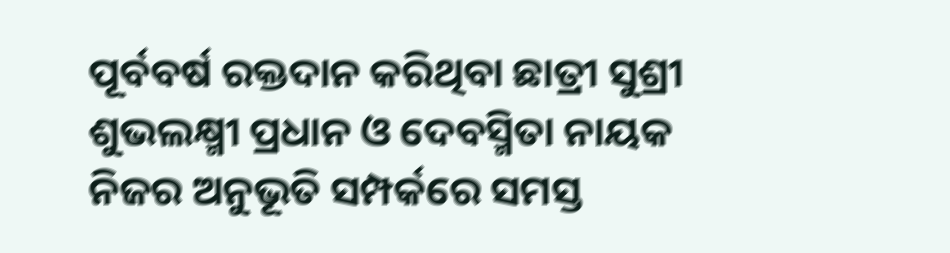ପୂର୍ବବର୍ଷ ରକ୍ତଦାନ କରିଥିବା ଛାତ୍ରୀ ସୁଶ୍ରୀ ଶୁଭଲକ୍ଷ୍ମୀ ପ୍ରଧାନ ଓ ଦେବସ୍ମିତା ନାୟକ ନିଜର ଅନୁଭୂତି ସମ୍ପର୍କରେ ସମସ୍ତ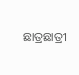ଛାତ୍ରଛାତ୍ରୀ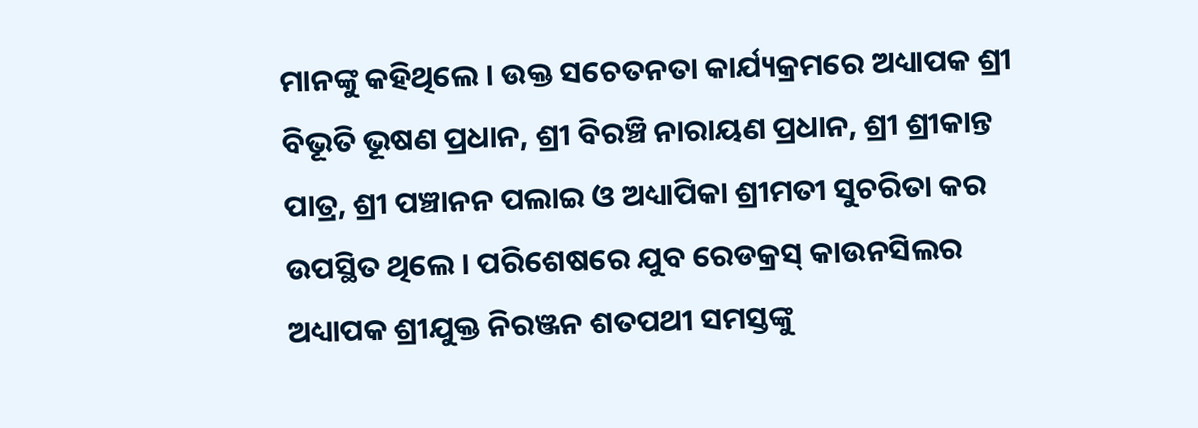ମାନଙ୍କୁ କହିଥିଲେ । ଉକ୍ତ ସଚେତନତା କାର୍ଯ୍ୟକ୍ରମରେ ଅଧ୍ୟାପକ ଶ୍ରୀ ବିଭୂତି ଭୂଷଣ ପ୍ରଧାନ, ଶ୍ରୀ ବିରଞ୍ଚି ନାରାୟଣ ପ୍ରଧାନ, ଶ୍ରୀ ଶ୍ରୀକାନ୍ତ ପାତ୍ର, ଶ୍ରୀ ପଞ୍ଚାନନ ପଲାଇ ଓ ଅଧ୍ୟାପିକା ଶ୍ରୀମତୀ ସୁଚରିତା କର ଉପସ୍ଥିତ ଥିଲେ । ପରିଶେଷରେ ଯୁବ ରେଡକ୍ରସ୍ କାଉନସିଲର ଅଧ୍ୟାପକ ଶ୍ରୀଯୁକ୍ତ ନିରଞ୍ଜନ ଶତପଥୀ ସମସ୍ତଙ୍କୁ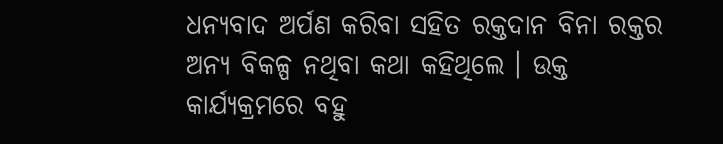ଧନ୍ୟବାଦ ଅର୍ପଣ କରିବା ସହିତ ରକ୍ତଦାନ ବିନା ରକ୍ତର ଅନ୍ୟ ବିକଳ୍ପ ନଥିବା କଥା କହିଥିଲେ । ଉକ୍ତ କାର୍ଯ୍ୟକ୍ରମରେ ବହୁ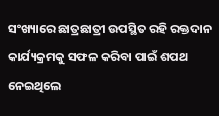ସଂଖ୍ୟାରେ ଛାତ୍ରଛାତ୍ରୀ ଉପସ୍ଥିତ ରହି ରକ୍ତଦାନ କାର୍ଯ୍ୟକ୍ରମକୁ ସଫଳ କରିବା ପାଇଁ ଶପଥ ନେଇଥିଲେ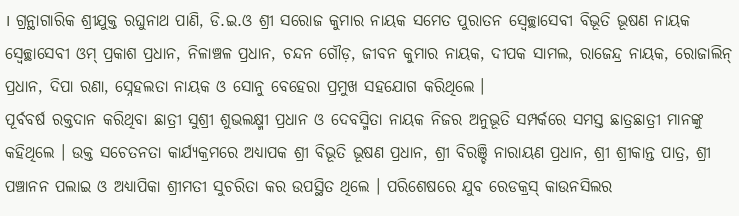। ଗ୍ରନ୍ଥାଗାରିକ ଶ୍ରୀଯୁକ୍ତ ରଘୁନାଥ ପାଣି, ଡି.ଇ.ଓ ଶ୍ରୀ ସରୋଜ କୁମାର ନାୟକ ସମେତ ପୁରାତନ ସ୍ବେଚ୍ଛାସେବୀ ବିଭୂତି ଭୂଷଣ ନାୟକ ସ୍ବେଚ୍ଛାସେବୀ ଓମ୍ ପ୍ରକାଶ ପ୍ରଧାନ, ନିଳାଞ୍ଚଳ ପ୍ରଧାନ, ଚନ୍ଦନ ଗୌଡ଼, ଜୀବନ କୁମାର ନାୟକ, ଦୀପକ ସାମଲ, ରାଜେନ୍ଦ୍ର ନାୟକ, ରୋଜାଲିନ୍ ପ୍ରଧାନ, ଦିପା ରଣା, ସ୍ନେହଲତା ନାୟକ ଓ ସୋନୁ ବେହେରା ପ୍ରମୁଖ ସହଯୋଗ କରିଥିଲେ ।
ପୂର୍ବବର୍ଷ ରକ୍ତଦାନ କରିଥିବା ଛାତ୍ରୀ ସୁଶ୍ରୀ ଶୁଭଲକ୍ଷ୍ମୀ ପ୍ରଧାନ ଓ ଦେବସ୍ମିତା ନାୟକ ନିଜର ଅନୁଭୂତି ସମ୍ପର୍କରେ ସମସ୍ତ ଛାତ୍ରଛାତ୍ରୀ ମାନଙ୍କୁ କହିଥିଲେ । ଉକ୍ତ ସଚେତନତା କାର୍ଯ୍ୟକ୍ରମରେ ଅଧ୍ୟାପକ ଶ୍ରୀ ବିଭୂତି ଭୂଷଣ ପ୍ରଧାନ, ଶ୍ରୀ ବିରଞ୍ଚି ନାରାୟଣ ପ୍ରଧାନ, ଶ୍ରୀ ଶ୍ରୀକାନ୍ତ ପାତ୍ର, ଶ୍ରୀ ପଞ୍ଚାନନ ପଲାଇ ଓ ଅଧ୍ୟାପିକା ଶ୍ରୀମତୀ ସୁଚରିତା କର ଉପସ୍ଥିତ ଥିଲେ । ପରିଶେଷରେ ଯୁବ ରେଡକ୍ରସ୍ କାଉନସିଲର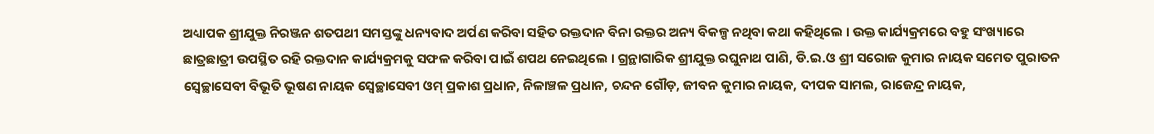ଅଧ୍ୟାପକ ଶ୍ରୀଯୁକ୍ତ ନିରଞ୍ଜନ ଶତପଥୀ ସମସ୍ତଙ୍କୁ ଧନ୍ୟବାଦ ଅର୍ପଣ କରିବା ସହିତ ରକ୍ତଦାନ ବିନା ରକ୍ତର ଅନ୍ୟ ବିକଳ୍ପ ନଥିବା କଥା କହିଥିଲେ । ଉକ୍ତ କାର୍ଯ୍ୟକ୍ରମରେ ବହୁ ସଂଖ୍ୟାରେ ଛାତ୍ରଛାତ୍ରୀ ଉପସ୍ଥିତ ରହି ରକ୍ତଦାନ କାର୍ଯ୍ୟକ୍ରମକୁ ସଫଳ କରିବା ପାଇଁ ଶପଥ ନେଇଥିଲେ । ଗ୍ରନ୍ଥାଗାରିକ ଶ୍ରୀଯୁକ୍ତ ରଘୁନାଥ ପାଣି, ଡି.ଇ.ଓ ଶ୍ରୀ ସରୋଜ କୁମାର ନାୟକ ସମେତ ପୁରାତନ ସ୍ବେଚ୍ଛାସେବୀ ବିଭୂତି ଭୂଷଣ ନାୟକ ସ୍ବେଚ୍ଛାସେବୀ ଓମ୍ ପ୍ରକାଶ ପ୍ରଧାନ, ନିଳାଞ୍ଚଳ ପ୍ରଧାନ, ଚନ୍ଦନ ଗୌଡ଼, ଜୀବନ କୁମାର ନାୟକ, ଦୀପକ ସାମଲ, ରାଜେନ୍ଦ୍ର ନାୟକ,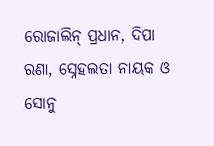ରୋଜାଲିନ୍ ପ୍ରଧାନ, ଦିପା ରଣା, ସ୍ନେହଲତା ନାୟକ ଓ ସୋନୁ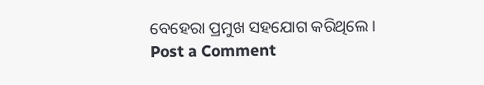ବେହେରା ପ୍ରମୁଖ ସହଯୋଗ କରିଥିଲେ ।
Post a Comment